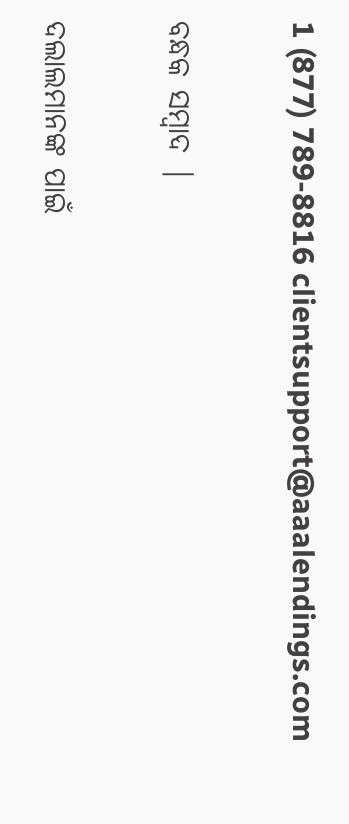1 (877) 789-8816 clientsupport@aaalendings.com

ବନ୍ଧକ ସମ୍ବାଦ |

ଦଲାଲମାନଙ୍କ ପାଇଁ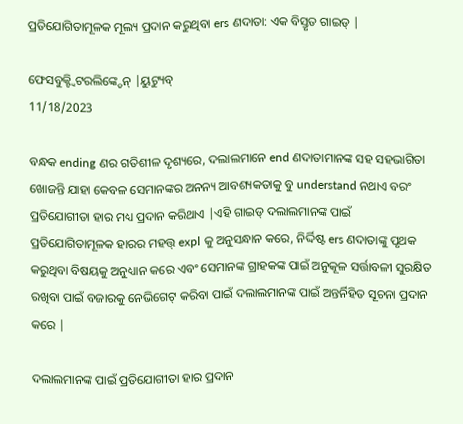ପ୍ରତିଯୋଗିତାମୂଳକ ମୂଲ୍ୟ ପ୍ରଦାନ କରୁଥିବା ers ଣଦାତା: ଏକ ବିସ୍ତୃତ ଗାଇଡ୍ |

ଫେସବୁକ୍ଟ୍ୱିଟରଲିଙ୍କ୍ଡେନ୍ |ୟୁଟ୍ୟୁବ୍
11/18/2023

ବନ୍ଧକ ending ଣର ଗତିଶୀଳ ଦୃଶ୍ୟରେ, ଦଲାଲମାନେ end ଣଦାତାମାନଙ୍କ ସହ ସହଭାଗିତା ଖୋଜନ୍ତି ଯାହା କେବଳ ସେମାନଙ୍କର ଅନନ୍ୟ ଆବଶ୍ୟକତାକୁ ବୁ understand ନଥାଏ ବରଂ ପ୍ରତିଯୋଗୀତା ହାର ମଧ୍ୟ ପ୍ରଦାନ କରିଥାଏ |ଏହି ଗାଇଡ୍ ଦଲାଲମାନଙ୍କ ପାଇଁ ପ୍ରତିଯୋଗିତାମୂଳକ ହାରର ମହତ୍ତ୍ expl କୁ ଅନୁସନ୍ଧାନ କରେ, ନିର୍ଦ୍ଦିଷ୍ଟ ers ଣଦାତାଙ୍କୁ ପୃଥକ କରୁଥିବା ବିଷୟକୁ ଅନୁଧ୍ୟାନ କରେ ଏବଂ ସେମାନଙ୍କ ଗ୍ରାହକଙ୍କ ପାଇଁ ଅନୁକୂଳ ସର୍ତ୍ତାବଳୀ ସୁରକ୍ଷିତ ରଖିବା ପାଇଁ ବଜାରକୁ ନେଭିଗେଟ୍ କରିବା ପାଇଁ ଦଲାଲମାନଙ୍କ ପାଇଁ ଅନ୍ତର୍ନିହିତ ସୂଚନା ପ୍ରଦାନ କରେ |

ଦଲାଲମାନଙ୍କ ପାଇଁ ପ୍ରତିଯୋଗୀତା ହାର ପ୍ରଦାନ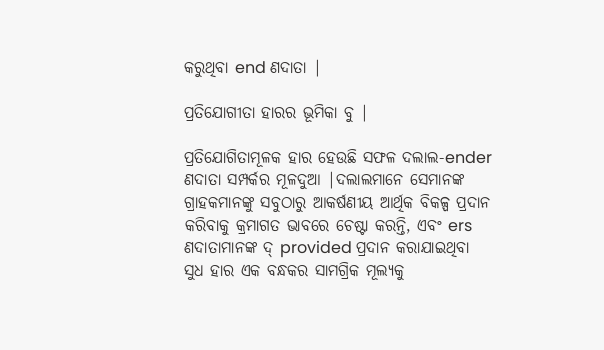କରୁଥିବା end ଣଦାତା |

ପ୍ରତିଯୋଗୀତା ହାରର ଭୂମିକା ବୁ |

ପ୍ରତିଯୋଗିତାମୂଳକ ହାର ହେଉଛି ସଫଳ ଦଲାଲ-ender ଣଦାତା ସମ୍ପର୍କର ମୂଳଦୁଆ |ଦଲାଲମାନେ ସେମାନଙ୍କ ଗ୍ରାହକମାନଙ୍କୁ ସବୁଠାରୁ ଆକର୍ଷଣୀୟ ଆର୍ଥିକ ବିକଳ୍ପ ପ୍ରଦାନ କରିବାକୁ କ୍ରମାଗତ ଭାବରେ ଚେଷ୍ଟା କରନ୍ତି, ଏବଂ ers ଣଦାତାମାନଙ୍କ ଦ୍ provided ପ୍ରଦାନ କରାଯାଇଥିବା ସୁଧ ହାର ଏକ ବନ୍ଧକର ସାମଗ୍ରିକ ମୂଲ୍ୟକୁ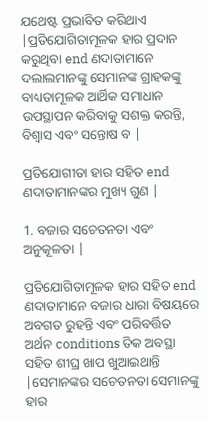ଯଥେଷ୍ଟ ପ୍ରଭାବିତ କରିଥାଏ |ପ୍ରତିଯୋଗିତାମୂଳକ ହାର ପ୍ରଦାନ କରୁଥିବା end ଣଦାତାମାନେ ଦଲାଲମାନଙ୍କୁ ସେମାନଙ୍କ ଗ୍ରାହକଙ୍କୁ ବାଧ୍ୟତାମୂଳକ ଆର୍ଥିକ ସମାଧାନ ଉପସ୍ଥାପନ କରିବାକୁ ସଶକ୍ତ କରନ୍ତି, ବିଶ୍ୱାସ ଏବଂ ସନ୍ତୋଷ ବ |

ପ୍ରତିଯୋଗୀତା ହାର ସହିତ end ଣଦାତାମାନଙ୍କର ମୁଖ୍ୟ ଗୁଣ |

1. ବଜାର ସଚେତନତା ଏବଂ ଅନୁକୂଳତା |

ପ୍ରତିଯୋଗିତାମୂଳକ ହାର ସହିତ end ଣଦାତାମାନେ ବଜାର ଧାରା ବିଷୟରେ ଅବଗତ ରୁହନ୍ତି ଏବଂ ପରିବର୍ତ୍ତିତ ଅର୍ଥନ conditions ତିକ ଅବସ୍ଥା ସହିତ ଶୀଘ୍ର ଖାପ ଖୁଆଇଥାନ୍ତି |ସେମାନଙ୍କର ସଚେତନତା ସେମାନଙ୍କୁ ହାର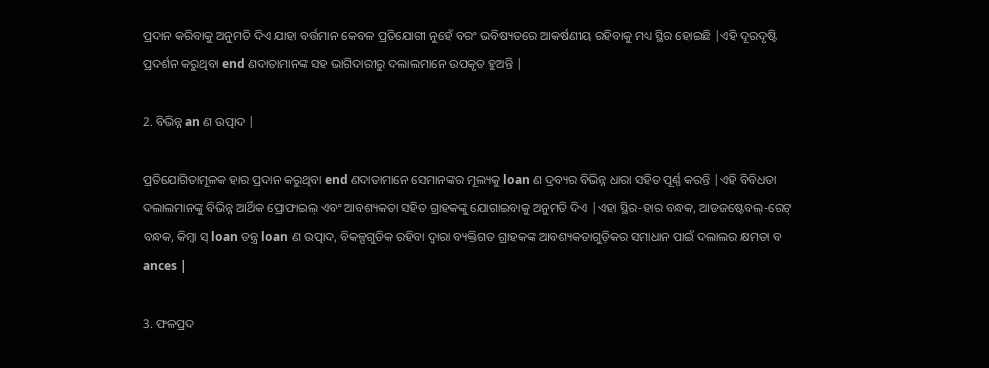ପ୍ରଦାନ କରିବାକୁ ଅନୁମତି ଦିଏ ଯାହା ବର୍ତ୍ତମାନ କେବଳ ପ୍ରତିଯୋଗୀ ନୁହେଁ ବରଂ ଭବିଷ୍ୟତରେ ଆକର୍ଷଣୀୟ ରହିବାକୁ ମଧ୍ୟ ସ୍ଥିର ହୋଇଛି |ଏହି ଦୂରଦୃଷ୍ଟି ପ୍ରଦର୍ଶନ କରୁଥିବା end ଣଦାତାମାନଙ୍କ ସହ ଭାଗିଦାରୀରୁ ଦଲାଲମାନେ ଉପକୃତ ହୁଅନ୍ତି |

2. ବିଭିନ୍ନ an ଣ ଉତ୍ପାଦ |

ପ୍ରତିଯୋଗିତାମୂଳକ ହାର ପ୍ରଦାନ କରୁଥିବା end ଣଦାତାମାନେ ସେମାନଙ୍କର ମୂଲ୍ୟକୁ loan ଣ ଦ୍ରବ୍ୟର ବିଭିନ୍ନ ଧାରା ସହିତ ପୂର୍ଣ୍ଣ କରନ୍ତି |ଏହି ବିବିଧତା ଦଲାଲମାନଙ୍କୁ ବିଭିନ୍ନ ଆର୍ଥିକ ପ୍ରୋଫାଇଲ୍ ଏବଂ ଆବଶ୍ୟକତା ସହିତ ଗ୍ରାହକଙ୍କୁ ଯୋଗାଇବାକୁ ଅନୁମତି ଦିଏ |ଏହା ସ୍ଥିର-ହାର ବନ୍ଧକ, ଆଡଜଷ୍ଟେବଲ୍-ରେଟ୍ ବନ୍ଧକ, କିମ୍ବା ସ୍ loan ତନ୍ତ୍ର loan ଣ ଉତ୍ପାଦ, ବିକଳ୍ପଗୁଡିକ ରହିବା ଦ୍ୱାରା ବ୍ୟକ୍ତିଗତ ଗ୍ରାହକଙ୍କ ଆବଶ୍ୟକତାଗୁଡ଼ିକର ସମାଧାନ ପାଇଁ ଦଲାଲର କ୍ଷମତା ବ ances |

3. ଫଳପ୍ରଦ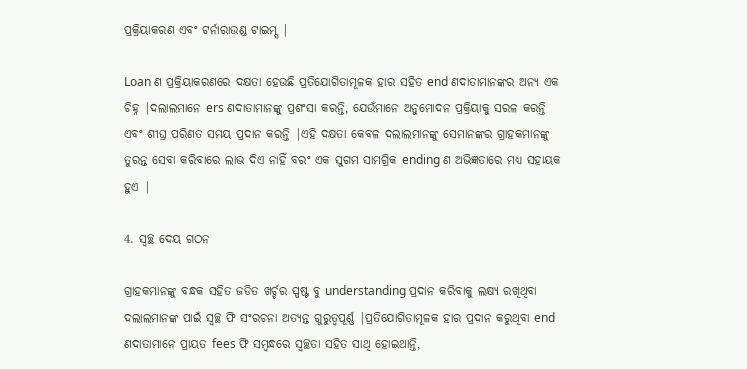ପ୍ରକ୍ରିୟାକରଣ ଏବଂ ଟର୍ନାରାଉଣ୍ଡ ଟାଇମ୍ସ |

Loan ଣ ପ୍ରକ୍ରିୟାକରଣରେ ଦକ୍ଷତା ହେଉଛି ପ୍ରତିଯୋଗିତାମୂଳକ ହାର ସହିତ end ଣଦାତାମାନଙ୍କର ଅନ୍ୟ ଏକ ଚିହ୍ନ |ଦଲାଲମାନେ ers ଣଦାତାମାନଙ୍କୁ ପ୍ରଶଂସା କରନ୍ତି, ଯେଉଁମାନେ ଅନୁମୋଦନ ପ୍ରକ୍ରିୟାକୁ ସରଳ କରନ୍ତି ଏବଂ ଶୀଘ୍ର ପରିଣତ ସମୟ ପ୍ରଦାନ କରନ୍ତି |ଏହି ଦକ୍ଷତା କେବଳ ଦଲାଲମାନଙ୍କୁ ସେମାନଙ୍କର ଗ୍ରାହକମାନଙ୍କୁ ତୁରନ୍ତ ସେବା କରିବାରେ ଲାଭ ଦିଏ ନାହିଁ ବରଂ ଏକ ସୁଗମ ସାମଗ୍ରିକ ending ଣ ଅଭିଜ୍ଞତାରେ ମଧ୍ୟ ସହାୟକ ହୁଏ |

4. ସ୍ୱଚ୍ଛ ଦେୟ ଗଠନ

ଗ୍ରାହକମାନଙ୍କୁ ବନ୍ଧକ ସହିତ ଜଡିତ ଖର୍ଚ୍ଚର ସ୍ପଷ୍ଟ ବୁ understanding ପ୍ରଦାନ କରିବାକୁ ଲକ୍ଷ୍ୟ ରଖିଥିବା ଦଲାଲମାନଙ୍କ ପାଇଁ ସ୍ୱଚ୍ଛ ଫି ସଂରଚନା ଅତ୍ୟନ୍ତ ଗୁରୁତ୍ୱପୂର୍ଣ୍ଣ |ପ୍ରତିଯୋଗିତାମୂଳକ ହାର ପ୍ରଦାନ କରୁଥିବା end ଣଦାତାମାନେ ପ୍ରାୟତ fees ଫି ସମ୍ବନ୍ଧରେ ସ୍ୱଚ୍ଛତା ସହିତ ସାଥି ହୋଇଥାନ୍ତି,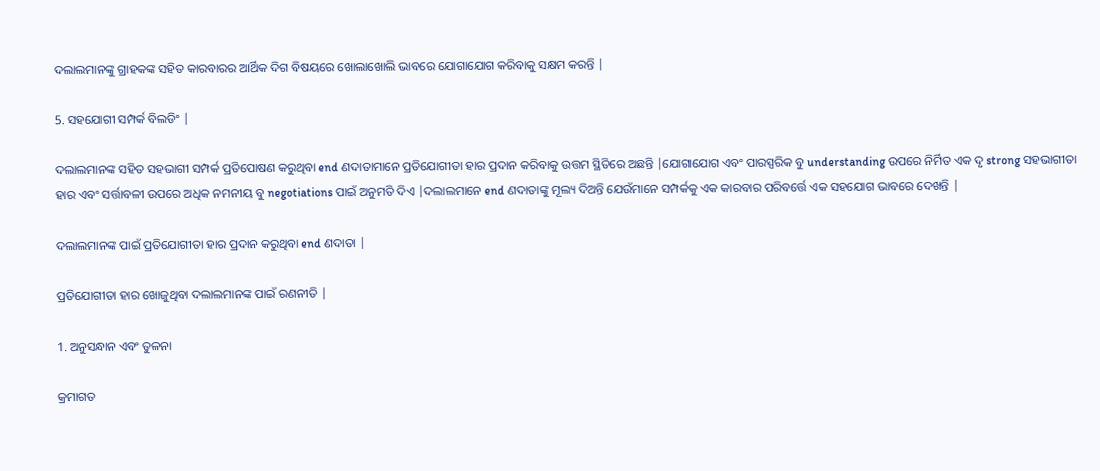ଦଲାଲମାନଙ୍କୁ ଗ୍ରାହକଙ୍କ ସହିତ କାରବାରର ଆର୍ଥିକ ଦିଗ ବିଷୟରେ ଖୋଲାଖୋଲି ଭାବରେ ଯୋଗାଯୋଗ କରିବାକୁ ସକ୍ଷମ କରନ୍ତି |

5. ସହଯୋଗୀ ସମ୍ପର୍କ ବିଲଡିଂ |

ଦଲାଲମାନଙ୍କ ସହିତ ସହଭାଗୀ ସମ୍ପର୍କ ପ୍ରତିପୋଷଣ କରୁଥିବା end ଣଦାତାମାନେ ପ୍ରତିଯୋଗୀତା ହାର ପ୍ରଦାନ କରିବାକୁ ଉତ୍ତମ ସ୍ଥିତିରେ ଅଛନ୍ତି |ଯୋଗାଯୋଗ ଏବଂ ପାରସ୍ପରିକ ବୁ understanding ଉପରେ ନିର୍ମିତ ଏକ ଦୃ strong ସହଭାଗୀତା ହାର ଏବଂ ସର୍ତ୍ତାବଳୀ ଉପରେ ଅଧିକ ନମନୀୟ ବୁ negotiations ପାଇଁ ଅନୁମତି ଦିଏ |ଦଲାଲମାନେ end ଣଦାତାଙ୍କୁ ମୂଲ୍ୟ ଦିଅନ୍ତି ଯେଉଁମାନେ ସମ୍ପର୍କକୁ ଏକ କାରବାର ପରିବର୍ତ୍ତେ ଏକ ସହଯୋଗ ଭାବରେ ଦେଖନ୍ତି |

ଦଲାଲମାନଙ୍କ ପାଇଁ ପ୍ରତିଯୋଗୀତା ହାର ପ୍ରଦାନ କରୁଥିବା end ଣଦାତା |

ପ୍ରତିଯୋଗୀତା ହାର ଖୋଜୁଥିବା ଦଲାଲମାନଙ୍କ ପାଇଁ ରଣନୀତି |

1. ଅନୁସନ୍ଧାନ ଏବଂ ତୁଳନା

କ୍ରମାଗତ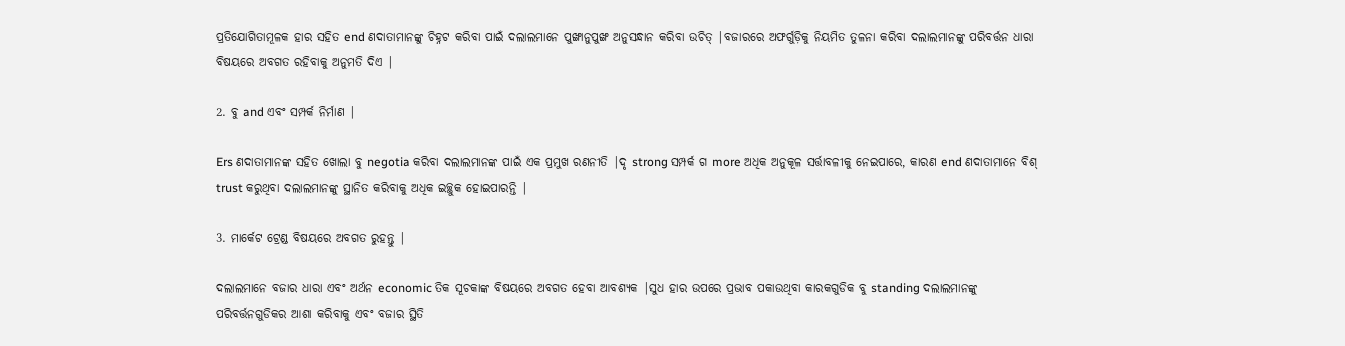ପ୍ରତିଯୋଗିତାମୂଳକ ହାର ସହିତ end ଣଦାତାମାନଙ୍କୁ ଚିହ୍ନଟ କରିବା ପାଇଁ ଦଲାଲମାନେ ପୁଙ୍ଖାନୁପୁଙ୍ଖ ଅନୁସନ୍ଧାନ କରିବା ଉଚିତ୍ |ବଜାରରେ ଅଫର୍ଗୁଡ଼ିକୁ ନିୟମିତ ତୁଳନା କରିବା ଦଲାଲମାନଙ୍କୁ ପରିବର୍ତ୍ତନ ଧାରା ବିଷୟରେ ଅବଗତ ରହିବାକୁ ଅନୁମତି ଦିଏ |

2. ବୁ and ଏବଂ ସମ୍ପର୍କ ନିର୍ମାଣ |

Ers ଣଦାତାମାନଙ୍କ ସହିତ ଖୋଲା ବୁ negotia କରିବା ଦଲାଲମାନଙ୍କ ପାଇଁ ଏକ ପ୍ରମୁଖ ରଣନୀତି |ଦୃ strong ସମ୍ପର୍କ ଗ more ଅଧିକ ଅନୁକୂଳ ସର୍ତ୍ତାବଳୀକୁ ନେଇପାରେ, କାରଣ end ଣଦାତାମାନେ ବିଶ୍ trust କରୁଥିବା ଦଲାଲମାନଙ୍କୁ ସ୍ଥାନିତ କରିବାକୁ ଅଧିକ ଇଚ୍ଛୁକ ହୋଇପାରନ୍ତି |

3. ମାର୍କେଟ ଟ୍ରେଣ୍ଡ ବିଷୟରେ ଅବଗତ ରୁହନ୍ତୁ |

ଦଲାଲମାନେ ବଜାର ଧାରା ଏବଂ ଅର୍ଥନ economic ତିକ ସୂଚକାଙ୍କ ବିଷୟରେ ଅବଗତ ହେବା ଆବଶ୍ୟକ |ସୁଧ ହାର ଉପରେ ପ୍ରଭାବ ପକାଉଥିବା କାରକଗୁଡିକ ବୁ standing ଦଲାଲମାନଙ୍କୁ ପରିବର୍ତ୍ତନଗୁଡିକର ଆଶା କରିବାକୁ ଏବଂ ବଜାର ସ୍ଥିତି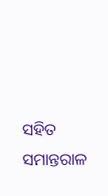ସହିତ ସମାନ୍ତରାଳ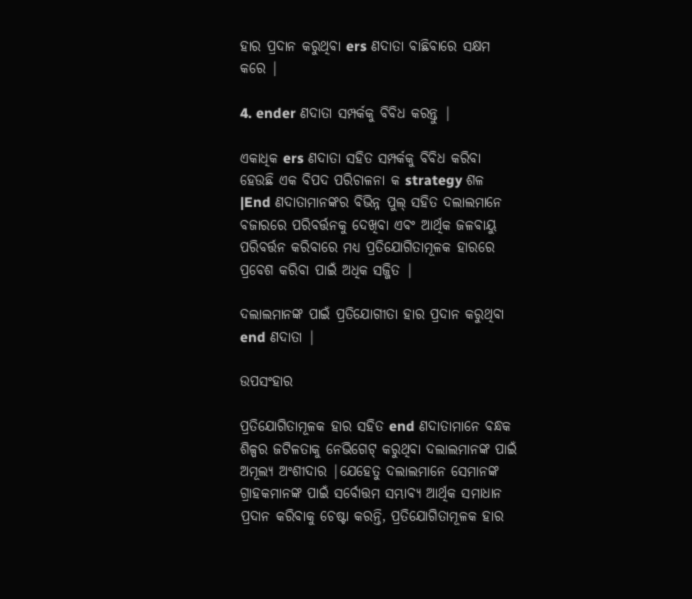ହାର ପ୍ରଦାନ କରୁଥିବା ers ଣଦାତା ବାଛିବାରେ ସକ୍ଷମ କରେ |

4. ender ଣଦାତା ସମ୍ପର୍କକୁ ବିବିଧ କରନ୍ତୁ |

ଏକାଧିକ ers ଣଦାତା ସହିତ ସମ୍ପର୍କକୁ ବିବିଧ କରିବା ହେଉଛି ଏକ ବିପଦ ପରିଚାଳନା କ strategy ଶଳ |End ଣଦାତାମାନଙ୍କର ବିଭିନ୍ନ ପୁଲ୍ ସହିତ ଦଲାଲମାନେ ବଜାରରେ ପରିବର୍ତ୍ତନକୁ ଦେଖିବା ଏବଂ ଆର୍ଥିକ ଜଳବାୟୁ ପରିବର୍ତ୍ତନ କରିବାରେ ମଧ୍ୟ ପ୍ରତିଯୋଗିତାମୂଳକ ହାରରେ ପ୍ରବେଶ କରିବା ପାଇଁ ଅଧିକ ସଜ୍ଜିତ |

ଦଲାଲମାନଙ୍କ ପାଇଁ ପ୍ରତିଯୋଗୀତା ହାର ପ୍ରଦାନ କରୁଥିବା end ଣଦାତା |

ଉପସଂହାର

ପ୍ରତିଯୋଗିତାମୂଳକ ହାର ସହିତ end ଣଦାତାମାନେ ବନ୍ଧକ ଶିଳ୍ପର ଜଟିଳତାକୁ ନେଭିଗେଟ୍ କରୁଥିବା ଦଲାଲମାନଙ୍କ ପାଇଁ ଅମୂଲ୍ୟ ଅଂଶୀଦାର |ଯେହେତୁ ଦଲାଲମାନେ ସେମାନଙ୍କ ଗ୍ରାହକମାନଙ୍କ ପାଇଁ ସର୍ବୋତ୍ତମ ସମ୍ଭାବ୍ୟ ଆର୍ଥିକ ସମାଧାନ ପ୍ରଦାନ କରିବାକୁ ଚେଷ୍ଟା କରନ୍ତି, ପ୍ରତିଯୋଗିତାମୂଳକ ହାର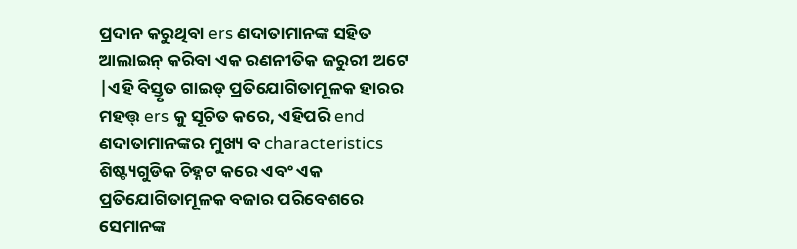ପ୍ରଦାନ କରୁଥିବା ers ଣଦାତାମାନଙ୍କ ସହିତ ଆଲାଇନ୍ କରିବା ଏକ ରଣନୀତିକ ଜରୁରୀ ଅଟେ |ଏହି ବିସ୍ତୃତ ଗାଇଡ୍ ପ୍ରତିଯୋଗିତାମୂଳକ ହାରର ମହତ୍ତ୍ ers କୁ ସୂଚିତ କରେ, ଏହିପରି end ଣଦାତାମାନଙ୍କର ମୁଖ୍ୟ ବ characteristics ଶିଷ୍ଟ୍ୟଗୁଡିକ ଚିହ୍ନଟ କରେ ଏବଂ ଏକ ପ୍ରତିଯୋଗିତାମୂଳକ ବଜାର ପରିବେଶରେ ସେମାନଙ୍କ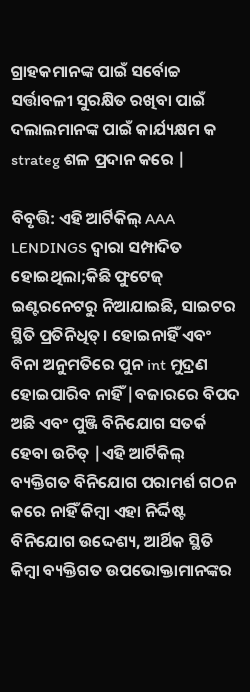ଗ୍ରାହକମାନଙ୍କ ପାଇଁ ସର୍ବୋଚ୍ଚ ସର୍ତ୍ତାବଳୀ ସୁରକ୍ଷିତ ରଖିବା ପାଇଁ ଦଲାଲମାନଙ୍କ ପାଇଁ କାର୍ଯ୍ୟକ୍ଷମ କ strateg ଶଳ ପ୍ରଦାନ କରେ |

ବିବୃତ୍ତି: ଏହି ଆର୍ଟିକିଲ୍ AAA LENDINGS ଦ୍ୱାରା ସମ୍ପାଦିତ ହୋଇଥିଲା;କିଛି ଫୁଟେଜ୍ ଇଣ୍ଟରନେଟରୁ ନିଆଯାଇଛି, ସାଇଟର ସ୍ଥିତି ପ୍ରତିନିଧିତ୍। ହୋଇନାହିଁ ଏବଂ ବିନା ଅନୁମତିରେ ପୁନ int ମୁଦ୍ରଣ ହୋଇପାରିବ ନାହିଁ |ବଜାରରେ ବିପଦ ଅଛି ଏବଂ ପୁଞ୍ଜି ବିନିଯୋଗ ସତର୍କ ହେବା ଉଚିତ୍ |ଏହି ଆର୍ଟିକିଲ୍ ବ୍ୟକ୍ତିଗତ ବିନିଯୋଗ ପରାମର୍ଶ ଗଠନ କରେ ନାହିଁ କିମ୍ବା ଏହା ନିର୍ଦ୍ଦିଷ୍ଟ ବିନିଯୋଗ ଉଦ୍ଦେଶ୍ୟ, ଆର୍ଥିକ ସ୍ଥିତି କିମ୍ବା ବ୍ୟକ୍ତିଗତ ଉପଭୋକ୍ତାମାନଙ୍କର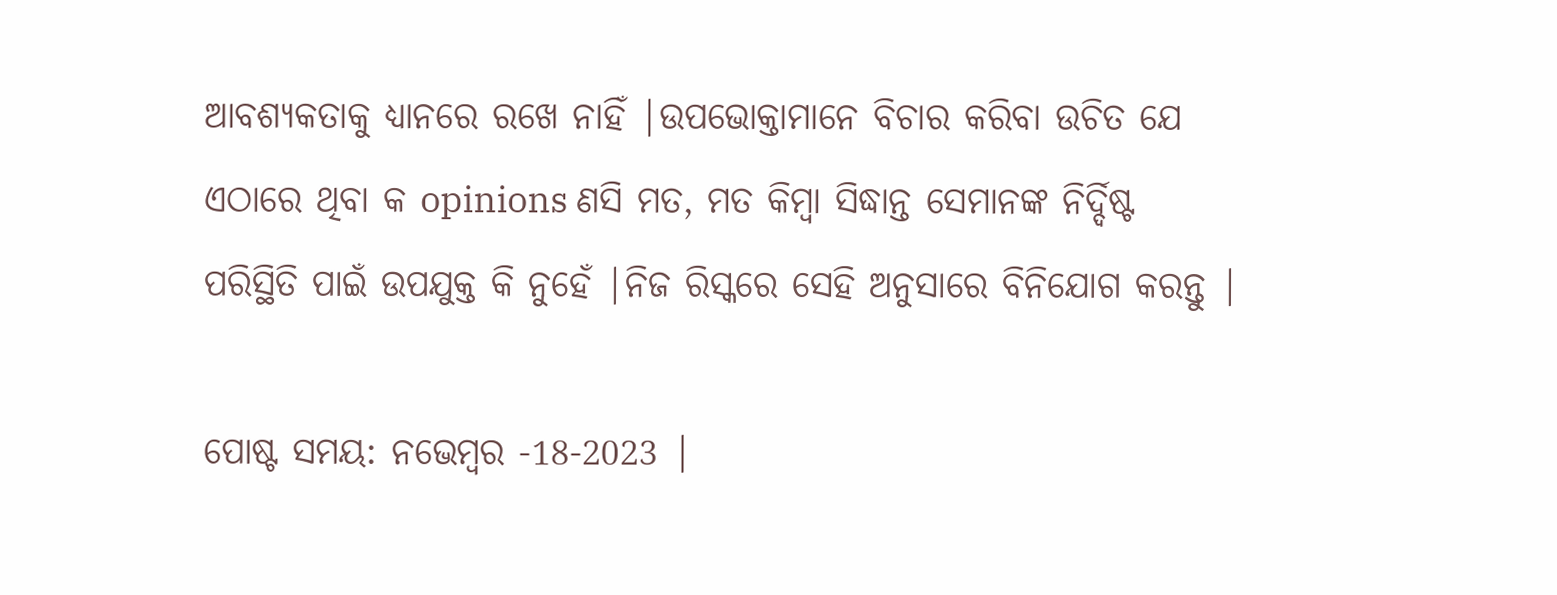ଆବଶ୍ୟକତାକୁ ଧ୍ୟାନରେ ରଖେ ନାହିଁ |ଉପଭୋକ୍ତାମାନେ ବିଚାର କରିବା ଉଚିତ ଯେ ଏଠାରେ ଥିବା କ opinions ଣସି ମତ, ମତ କିମ୍ବା ସିଦ୍ଧାନ୍ତ ସେମାନଙ୍କ ନିର୍ଦ୍ଦିଷ୍ଟ ପରିସ୍ଥିତି ପାଇଁ ଉପଯୁକ୍ତ କି ନୁହେଁ |ନିଜ ରିସ୍କରେ ସେହି ଅନୁସାରେ ବିନିଯୋଗ କରନ୍ତୁ |

ପୋଷ୍ଟ ସମୟ: ନଭେମ୍ବର -18-2023 |